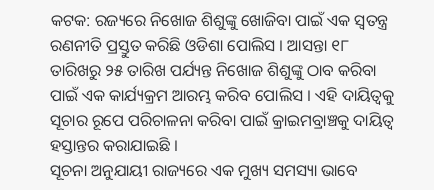କଟକ: ରଜ୍ୟରେ ନିଖୋଜ ଶିଶୁଙ୍କୁ ଖୋଜିବା ପାଇଁ ଏକ ସ୍ବତନ୍ତ୍ର ରଣନୀତି ପ୍ରସ୍ତୁତ କରିଛି ଓଡିଶା ପୋଲିସ । ଆସନ୍ତା ୧୮ ତାରିଖରୁ ୨୫ ତାରିଖ ପର୍ଯ୍ୟନ୍ତ ନିଖୋଜ ଶିଶୁଙ୍କୁ ଠାବ କରିବା ପାଇଁ ଏକ କାର୍ଯ୍ୟକ୍ରମ ଆରମ୍ଭ କରିବ ପୋଲିସ । ଏହି ଦାୟିତ୍ବକୁ ସୂଚାର ରୂପେ ପରିଚାଳନା କରିବା ପାଇଁ କ୍ରାଇମବ୍ରାଞ୍ଚକୁ ଦାୟିତ୍ବ ହସ୍ତାନ୍ତର କରାଯାଇଛି ।
ସୂଚନା ଅନୁଯାୟୀ ରାଜ୍ୟରେ ଏକ ମୁଖ୍ୟ ସମସ୍ୟା ଭାବେ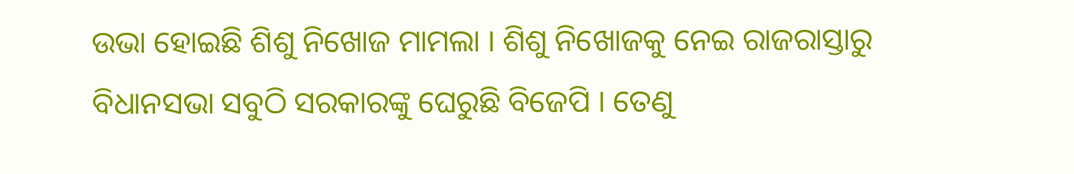ଉଭା ହୋଇଛି ଶିଶୁ ନିଖୋଜ ମାମଲା । ଶିଶୁ ନିଖୋଜକୁ ନେଇ ରାଜରାସ୍ତାରୁ ବିଧାନସଭା ସବୁଠି ସରକାରଙ୍କୁ ଘେରୁଛି ବିଜେପି । ତେଣୁ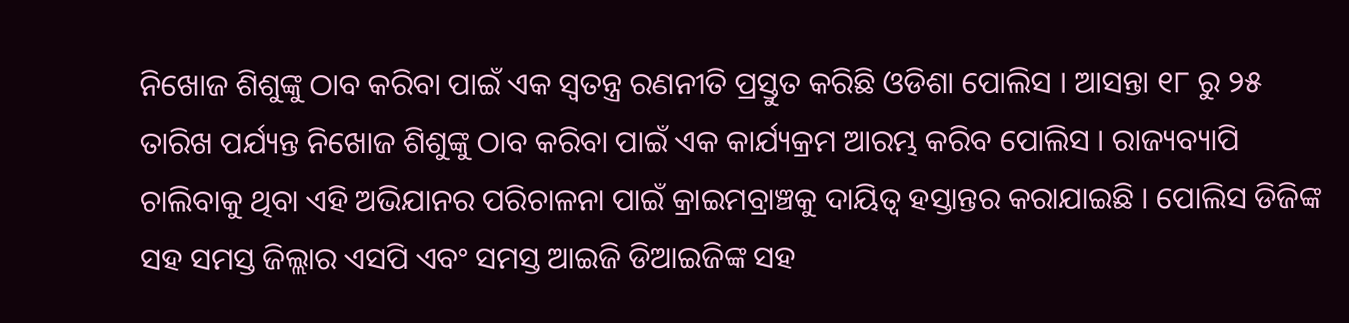ନିଖୋଜ ଶିଶୁଙ୍କୁ ଠାବ କରିବା ପାଇଁ ଏକ ସ୍ବତନ୍ତ୍ର ରଣନୀତି ପ୍ରସ୍ତୁତ କରିଛି ଓଡିଶା ପୋଲିସ । ଆସନ୍ତା ୧୮ ରୁ ୨୫ ତାରିଖ ପର୍ଯ୍ୟନ୍ତ ନିଖୋଜ ଶିଶୁଙ୍କୁ ଠାବ କରିବା ପାଇଁ ଏକ କାର୍ଯ୍ୟକ୍ରମ ଆରମ୍ଭ କରିବ ପୋଲିସ । ରାଜ୍ୟବ୍ୟାପି ଚାଲିବାକୁ ଥିବା ଏହି ଅଭିଯାନର ପରିଚାଳନା ପାଇଁ କ୍ରାଇମବ୍ରାଞ୍ଚକୁ ଦାୟିତ୍ବ ହସ୍ତାନ୍ତର କରାଯାଇଛି । ପୋଲିସ ଡିଜିଙ୍କ ସହ ସମସ୍ତ ଜିଲ୍ଲାର ଏସପି ଏବଂ ସମସ୍ତ ଆଇଜି ଡିଆଇଜିଙ୍କ ସହ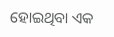ହୋଇଥିବା ଏକ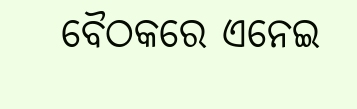ବୈଠକରେ ଏନେଇ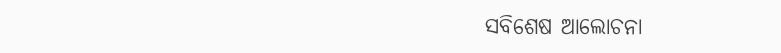ସବିଶେଷ ଆଲୋଚନା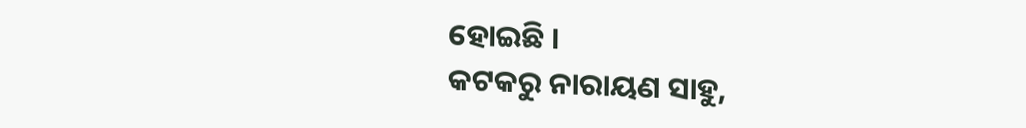ହୋଇଛି ।
କଟକରୁ ନାରାୟଣ ସାହୁ,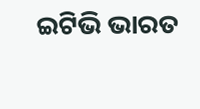ଇଟିଭି ଭାରତ